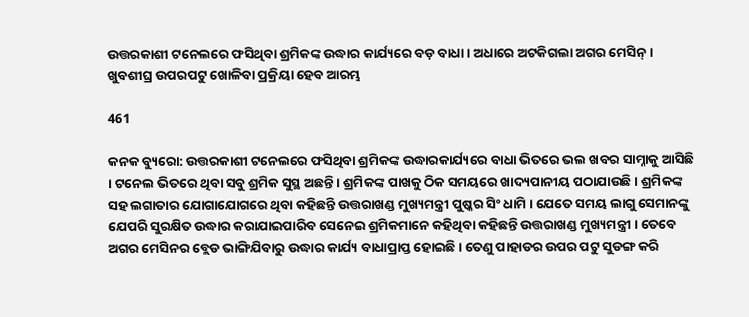ଉତ୍ତରକାଶୀ ଟନେଲରେ ଫସିଥିବା ଶ୍ରମିକଙ୍କ ଉଦ୍ଧାର କାର୍ଯ୍ୟରେ ବଡ଼ ବାଧା । ଅଧାରେ ଅଟକିଗଲା ଅଗର ମେସିନ୍ । ଖୁବଶୀଘ୍ର ଉପରପଟୁ ଖୋଳିବା ପ୍ରକ୍ରିୟା ହେବ ଆରମ୍ଭ

461

କନକ ବ୍ୟୁରୋ: ଉତ୍ତରକାଶୀ ଟନେଲରେ ଫସିଥିବା ଶ୍ରମିକଙ୍କ ଉଦ୍ଧାରକାର୍ଯ୍ୟରେ ବାଧା ଭିତରେ ଭଲ ଖବର ସାମ୍ନାକୁ ଆସିଛି । ଟନେଲ ଭିତରେ ଥିବା ସବୁ ଶ୍ରମିକ ସୁସ୍ଥ ଅଛନ୍ତି । ଶ୍ରମିକଙ୍କ ପାଖକୁ ଠିକ ସମୟରେ ଖାଦ୍ୟପାନୀୟ ପଠାଯାଉଛି । ଶ୍ରମିକଙ୍କ ସହ ଲଗାତାର ଯୋଗାଯୋଗରେ ଥିବା କହିଛନ୍ତି ଉତ୍ତରାଖଣ୍ଡ ମୁଖ୍ୟମନ୍ତ୍ରୀ ପୁଷ୍କର ସିଂ ଧାମି । ଯେତେ ସମୟ ଲାଗୁ ସେମାନଙ୍କୁ ଯେପରି ସୁରକ୍ଷିତ ଉଦ୍ଧାର କରାଯାଇପାରିବ ସେନେଇ ଶ୍ରମିକମାନେ କହିଥିବା କହିଛନ୍ତି ଉତ୍ତରାଖଣ୍ଡ ମୁଖ୍ୟମନ୍ତ୍ରୀ । ତେବେ ଅଗର ମେସିନର ବ୍ଲେଡ ଭାଙ୍ଗିଯିବାରୁ ଉଦ୍ଧାର କାର୍ଯ୍ୟ ବାଧାପ୍ରାପ୍ତ ହୋଇଛି । ତେଣୁ ପାହାଡର ଉପର ପଟୁ ସୁଡଙ୍ଗ କରି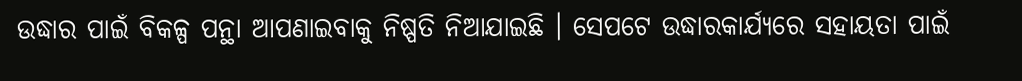ଉଦ୍ଧାର ପାଇଁ ବିକଳ୍ପ ପନ୍ଥା ଆପଣାଇବାକୁ ନିଷ୍ପତି ନିଆଯାଇଛି । ସେପଟେ ଉଦ୍ଧାରକାର୍ଯ୍ୟରେ ସହାୟତା ପାଇଁ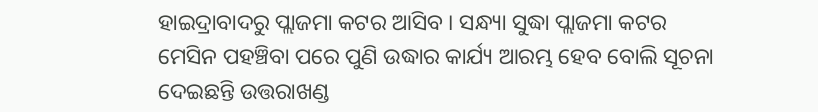ହାଇଦ୍ରାବାଦରୁ ପ୍ଲାଜମା କଟର ଆସିବ । ସନ୍ଧ୍ୟା ସୁଦ୍ଧା ପ୍ଲାଜମା କଟର ମେସିନ ପହଞ୍ଚିବା ପରେ ପୁଣି ଉଦ୍ଧାର କାର୍ଯ୍ୟ ଆରମ୍ଭ ହେବ ବୋଲି ସୂଚନା ଦେଇଛନ୍ତି ଉତ୍ତରାଖଣ୍ଡ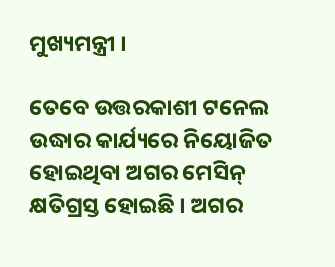ମୁଖ୍ୟମନ୍ତ୍ରୀ ।

ତେବେ ଉତ୍ତରକାଶୀ ଟନେଲ ଉଦ୍ଧାର କାର୍ଯ୍ୟରେ ନିୟୋଜିତ ହୋଇଥିବା ଅଗର ମେସିନ୍ କ୍ଷତିଗ୍ରସ୍ତ ହୋଇଛି । ଅଗର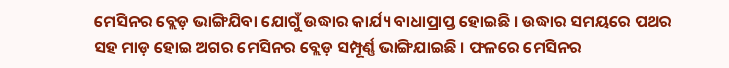ମେସିନର ବ୍ଲେଡ଼ ଭାଙ୍ଗିଯିବା ଯୋଗୁଁ ଉଦ୍ଧାର କାର୍ଯ୍ୟ ବାଧାପ୍ରାପ୍ତ ହୋଇଛି । ଉଦ୍ଧାର ସମୟରେ ପଥର ସହ ମାଡ଼ ହୋଇ ଅଗର ମେସିନର ବ୍ଲେଡ଼ ସମ୍ପୂର୍ଣ୍ଣ ଭାଙ୍ଗିଯାଇଛି । ଫଳରେ ମେସିନର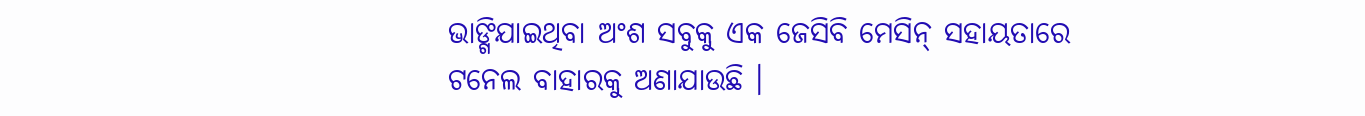ଭାଙ୍ଗିଯାଇଥିବା ଅଂଶ ସବୁକୁ ଏକ ଜେସିବି ମେସିନ୍ ସହାୟତାରେ ଟନେଲ ବାହାରକୁ ଅଣାଯାଉଛି ।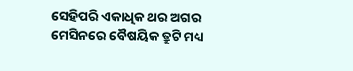ସେହିପରି ଏକାଧିକ ଥର ଅଗର ମେସିନରେ ବୈଷୟିକ ତ୍ରୁଟି ମଧ୍ୟ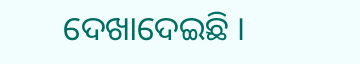ଦେଖାଦେଇଛି ।